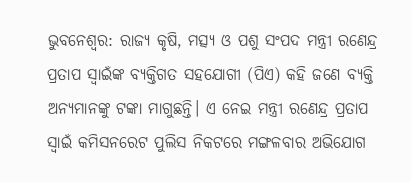ଭୁବନେଶ୍ବର: ରାଜ୍ୟ କୃଷି, ମତ୍ସ୍ୟ ଓ ପଶୁ ସଂପଦ ମନ୍ତ୍ରୀ ରଣେନ୍ଦ୍ର ପ୍ରତାପ ସ୍ବାଇଁଙ୍କ ବ୍ୟକ୍ତିଗତ ସହଯୋଗୀ (ପିଏ) କହି ଜଣେ ବ୍ୟକ୍ତି ଅନ୍ୟମାନଙ୍କୁ ଟଙ୍କା ମାଗୁଛନ୍ତି। ଏ ନେଇ ମନ୍ତ୍ରୀ ରଣେନ୍ଦ୍ର ପ୍ରତାପ ସ୍ବାଇଁ କମିସନରେଟ ପୁଲିସ ନିକଟରେ ମଙ୍ଗଳବାର ଅଭିଯୋଗ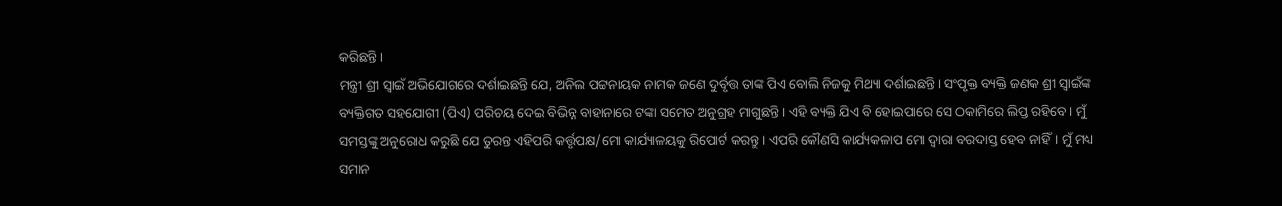କରିଛନ୍ତି।
ମନ୍ତ୍ରୀ ଶ୍ରୀ ସ୍ବାଇଁ ଅଭିଯୋଗରେ ଦର୍ଶାଇଛନ୍ତି ଯେ, ଅନିଲ ପଟ୍ଟନାୟକ ନାମକ ଜଣେ ଦୁର୍ବୃତ୍ତ ତାଙ୍କ ପିଏ ବୋଲି ନିଜକୁ ମିଥ୍ୟା ଦର୍ଶାଇଛନ୍ତି। ସଂପୃକ୍ତ ବ୍ୟକ୍ତି ଜଣକ ଶ୍ରୀ ସ୍ବାଇଁଙ୍କ ବ୍ୟକ୍ତିଗତ ସହଯୋଗୀ (ପିଏ) ପରିଚୟ ଦେଇ ବିଭିନ୍ନ ବାହାନାରେ ଟଙ୍କା ସମେତ ଅନୁଗ୍ରହ ମାଗୁଛନ୍ତି। ଏହି ବ୍ୟକ୍ତି ଯିଏ ବି ହୋଇପାରେ ସେ ଠକାମିରେ ଲିପ୍ତ ରହିବେ। ମୁଁ ସମସ୍ତଙ୍କୁ ଅନୁରୋଧ କରୁଛି ଯେ ତୁରନ୍ତ ଏହିପରି କର୍ତ୍ତୃପକ୍ଷ/ମୋ କାର୍ଯ୍ୟାଳୟକୁ ରିପୋର୍ଟ କରନ୍ତୁ। ଏପରି କୌଣସି କାର୍ଯ୍ୟକଳାପ ମୋ ଦ୍ୱାରା ବରଦାସ୍ତ ହେବ ନାହିଁ। ମୁଁ ମଧ୍ୟ ସମାନ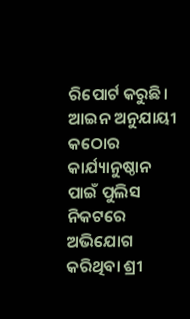ରିପୋର୍ଟ କରୁଛି। ଆଇନ ଅନୁଯାୟୀ କଠୋର କାର୍ଯ୍ୟାନୁଷ୍ଠାନ ପାଇଁ ପୁଲିସ ନିକଟରେ ଅଭିଯୋଗ କରିଥିବା ଶ୍ରୀ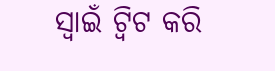ସ୍ବାଇଁ ଟ୍ବିଟ କରି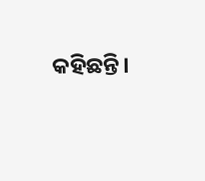କହିଛନ୍ତି।